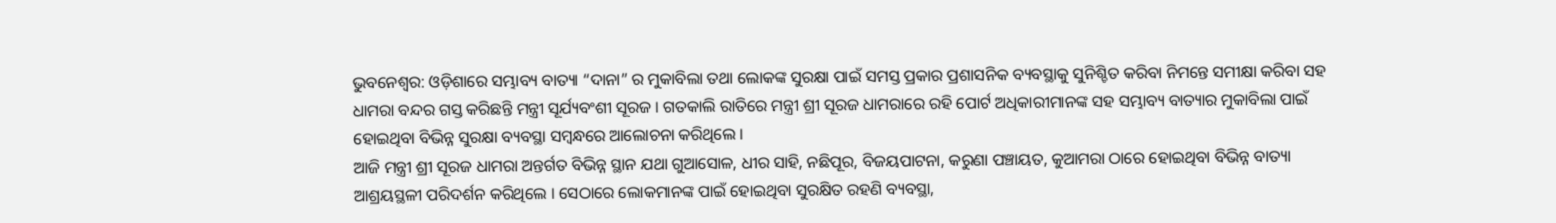ଭୁବନେଶ୍ୱର: ଓଡ଼ିଶାରେ ସମ୍ଭାବ୍ୟ ବାତ୍ୟା “ଦାନା” ର ମୁକାବିଲା ତଥା ଲୋକଙ୍କ ସୁରକ୍ଷା ପାଇଁ ସମସ୍ତ ପ୍ରକାର ପ୍ରଶାସନିକ ବ୍ୟବସ୍ଥାକୁ ସୁନିଶ୍ଚିତ କରିବା ନିମନ୍ତେ ସମୀକ୍ଷା କରିବା ସହ ଧାମରା ବନ୍ଦର ଗସ୍ତ କରିଛନ୍ତି ମନ୍ତ୍ରୀ ସୂର୍ଯ୍ୟବଂଶୀ ସୂରଜ । ଗତକାଲି ରାତିରେ ମନ୍ତ୍ରୀ ଶ୍ରୀ ସୂରଜ ଧାମରାରେ ରହି ପୋର୍ଟ ଅଧିକାରୀମାନଙ୍କ ସହ ସମ୍ଭାବ୍ୟ ବାତ୍ୟାର ମୁକାବିଲା ପାଇଁ ହୋଇଥିବା ବିଭିନ୍ନ ସୁରକ୍ଷା ବ୍ୟବସ୍ଥା ସମ୍ବନ୍ଧରେ ଆଲୋଚନା କରିଥିଲେ ।
ଆଜି ମନ୍ତ୍ରୀ ଶ୍ରୀ ସୂରଜ ଧାମରା ଅନ୍ତର୍ଗତ ବିଭିନ୍ନ ସ୍ଥାନ ଯଥା ଗୁଆସୋଳ, ଧୀର ସାହି, ନଛିପୂର, ବିଜୟପାଟନା, କରୁଣା ପଞ୍ଚାୟତ, କୁଆମରା ଠାରେ ହୋଇଥିବା ବିଭିନ୍ନ ବାତ୍ୟା ଆଶ୍ରୟସ୍ଥଳୀ ପରିଦର୍ଶନ କରିଥିଲେ । ସେଠାରେ ଲୋକମାନଙ୍କ ପାଇଁ ହୋଇଥିବା ସୁରକ୍ଷିତ ରହଣି ବ୍ୟବସ୍ଥା,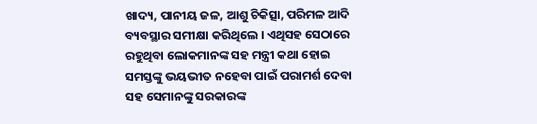ଖାଦ୍ୟ, ପାନୀୟ ଜଳ, ଆଶୁ ଚିକିତ୍ସା, ପରିମଳ ଆଦି ବ୍ୟବସ୍ଥାର ସମୀକ୍ଷା କରିଥିଲେ । ଏଥିସହ ସେଠାରେ ରହୁଥିବା ଲୋକମାନଙ୍କ ସହ ମନ୍ତ୍ରୀ କଥା ହୋଇ ସମସ୍ତଙ୍କୁ ଭୟଭୀତ ନହେବା ପାଇଁ ପରାମର୍ଶ ଦେବା ସହ ସେମାନଙ୍କୁ ସରକାରଙ୍କ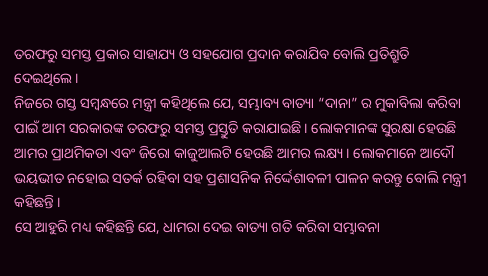ତରଫରୁ ସମସ୍ତ ପ୍ରକାର ସାହାଯ୍ୟ ଓ ସହଯୋଗ ପ୍ରଦାନ କରାଯିବ ବୋଲି ପ୍ରତିଶ୍ରୁତି ଦେଇଥିଲେ।
ନିଜରେ ଗସ୍ତ ସମ୍ବନ୍ଧରେ ମନ୍ତ୍ରୀ କହିଥିଲେ ଯେ, ସମ୍ଭାବ୍ୟ ବାତ୍ୟା “ଦାନା” ର ମୁକାବିଲା କରିବା ପାଇଁ ଆମ ସରକାରଙ୍କ ତରଫରୁ ସମସ୍ତ ପ୍ରସ୍ତୁତି କରାଯାଇଛି। ଲୋକମାନଙ୍କ ସୁରକ୍ଷା ହେଉଛି ଆମର ପ୍ରାଥମିକତା ଏବଂ ଜିରୋ କାଜୁଆଲଟି ହେଉଛି ଆମର ଲକ୍ଷ୍ୟ । ଲୋକମାନେ ଆଦୌ ଭୟଭୀତ ନହୋଇ ସତର୍କ ରହିବା ସହ ପ୍ରଶାସନିକ ନିର୍ଦ୍ଦେଶାବଳୀ ପାଳନ କରନ୍ତୁ ବୋଲି ମନ୍ତ୍ରୀ କହିଛନ୍ତି ।
ସେ ଆହୁରି ମଧ୍ୟ କହିଛନ୍ତି ଯେ, ଧାମରା ଦେଇ ବାତ୍ୟା ଗତି କରିବା ସମ୍ଭାବନା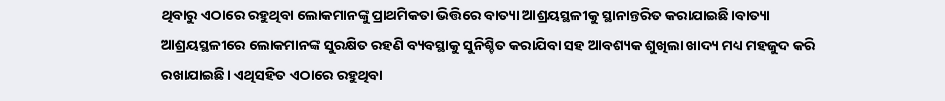ଥିବାରୁ ଏଠାରେ ରହୁଥିବା ଲୋକମାନଙ୍କୁ ପ୍ରାଥମିକତା ଭିତ୍ତିରେ ବାତ୍ୟା ଆଶ୍ରୟସ୍ଥଳୀକୁ ସ୍ଥାନାନ୍ତରିତ କରାଯାଇଛି।ବାତ୍ୟା ଆଶ୍ରୟସ୍ଥଳୀରେ ଲୋକମାନଙ୍କ ସୁରକ୍ଷିତ ରହଣି ବ୍ୟବସ୍ଥାକୁ ସୁନିଶ୍ଚିତ କରାଯିବା ସହ ଆବଶ୍ୟକ ଶୁଖିଲା ଖାଦ୍ୟ ମଧ୍ୟ ମହଜୁଦ କରି ରଖାଯାଇଛି। ଏଥିସହିତ ଏଠାରେ ରହୁଥିବା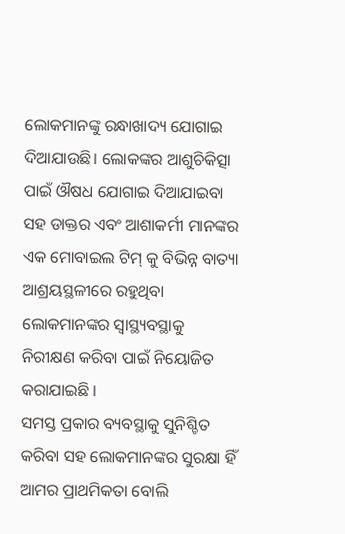ଲୋକମାନଙ୍କୁ ରନ୍ଧାଖାଦ୍ୟ ଯୋଗାଇ ଦିଆଯାଉଛି। ଲୋକଙ୍କର ଆଶୁଚିକିତ୍ସା ପାଇଁ ଔଷଧ ଯୋଗାଇ ଦିଆଯାଇବା ସହ ଡାକ୍ତର ଏବଂ ଆଶାକର୍ମୀ ମାନଙ୍କର ଏକ ମୋବାଇଲ ଟିମ୍ କୁ ବିଭିନ୍ନ ବାତ୍ୟା ଆଶ୍ରୟସ୍ଥଳୀରେ ରହୁଥିବା ଲୋକମାନଙ୍କର ସ୍ୱାସ୍ଥ୍ୟବସ୍ଥାକୁ ନିରୀକ୍ଷଣ କରିବା ପାଇଁ ନିୟୋଜିତ କରାଯାଇଛି ।
ସମସ୍ତ ପ୍ରକାର ବ୍ୟବସ୍ଥାକୁ ସୁନିଶ୍ଚିତ କରିବା ସହ ଲୋକମାନଙ୍କର ସୁରକ୍ଷା ହିଁ ଆମର ପ୍ରାଥମିକତା ବୋଲି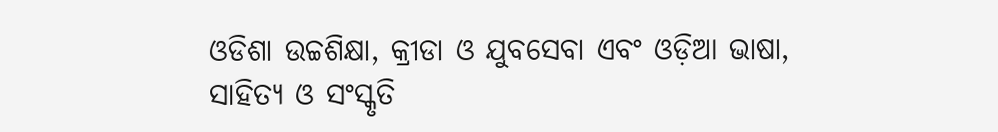ଓଡିଶା ଉଚ୍ଚଶିକ୍ଷା, କ୍ରୀଡା ଓ ଯୁବସେବା ଏବଂ ଓଡ଼ିଆ ଭାଷା, ସାହିତ୍ୟ ଓ ସଂସ୍କୃତି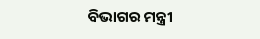ବିଭାଗର ମନ୍ତ୍ରୀ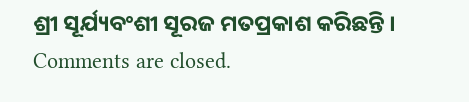ଶ୍ରୀ ସୂର୍ଯ୍ୟବଂଶୀ ସୂରଜ ମତପ୍ରକାଶ କରିଛନ୍ତି ।
Comments are closed.